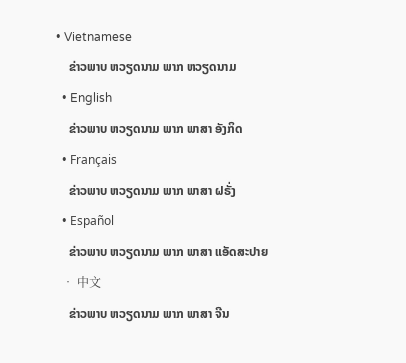• Vietnamese
    ຂ່າວພາບ ຫວຽດນາມ ພາກ ຫວຽດນາມ
  • English
    ຂ່າວພາບ ຫວຽດນາມ ພາກ ພາສາ ອັງກິດ
  • Français
    ຂ່າວພາບ ຫວຽດນາມ ພາກ ພາສາ ຝຣັ່ງ
  • Español
    ຂ່າວພາບ ຫວຽດນາມ ພາກ ພາສາ ແອັດສະປາຍ
  • 中文
    ຂ່າວພາບ ຫວຽດນາມ ພາກ ພາສາ ຈີນ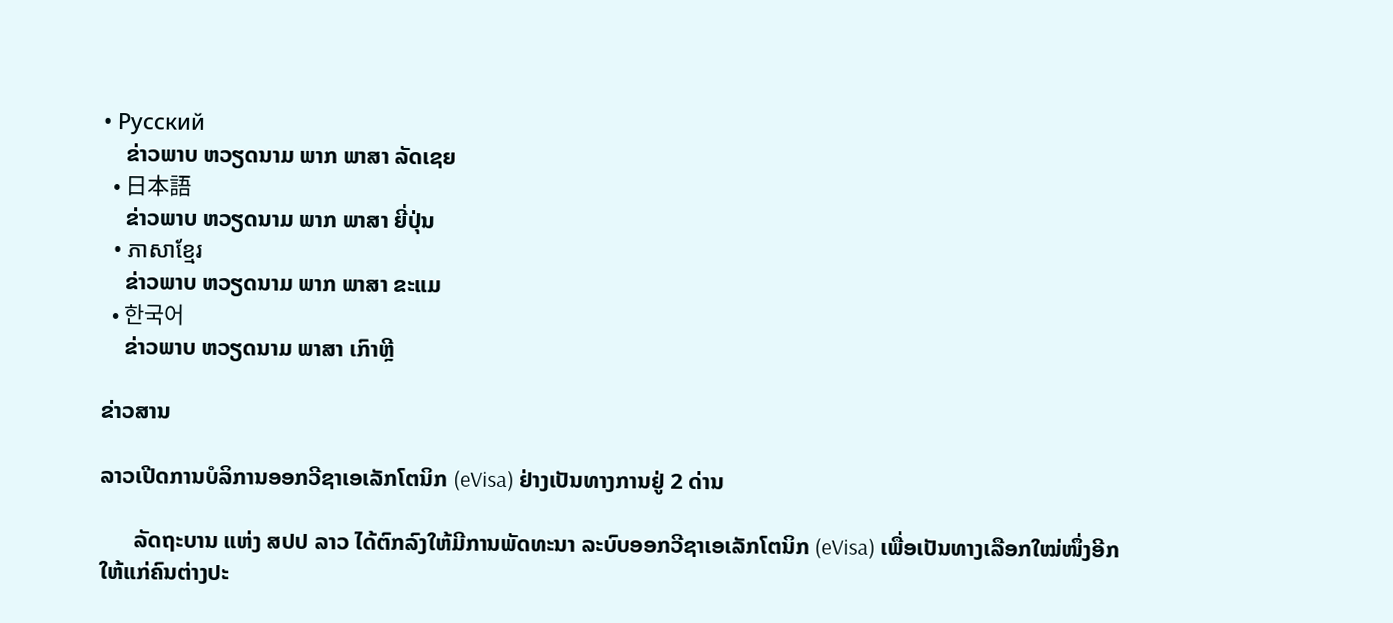• Русский
    ຂ່າວພາບ ຫວຽດນາມ ພາກ ພາສາ ລັດເຊຍ
  • 日本語
    ຂ່າວພາບ ຫວຽດນາມ ພາກ ພາສາ ຍີ່ປຸ່ນ
  • ភាសាខ្មែរ
    ຂ່າວພາບ ຫວຽດນາມ ພາກ ພາສາ ຂະແມ
  • 한국어
    ຂ່າວພາບ ຫວຽດນາມ ພາສາ ເກົາຫຼີ

ຂ່າວສານ

ລາວເປີດການບໍລິການອອກວີຊາເອເລັກໂຕນິກ (eVisa) ຢ່າງເປັນທາງການຢູ່ 2 ດ່ານ

      ລັດຖະບານ ແຫ່ງ ສປປ ລາວ ໄດ້ຕົກລົງໃຫ້ມີການພັດທະນາ ລະບົບອອກວີຊາເອເລັກໂຕນິກ (eVisa) ເພື່ອເປັນທາງເລືອກໃໝ່ໜຶ່ງອີກ ໃຫ້ແກ່ຄົນຕ່າງປະ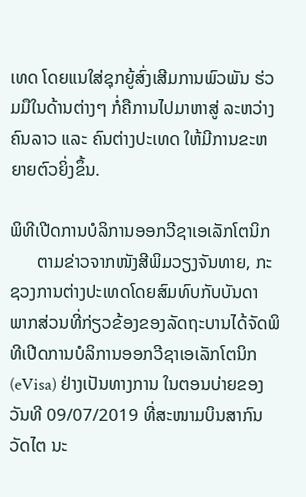ເທດ ໂດຍແນໃສ່ຊຸກຍູ້ສົ່ງເສີມການພົວພັນ ຮ່ວມມືໃນດ້ານຕ່າງໆ ກໍ່ຄືການໄປມາຫາສູ່ ລະຫວ່າງ ຄົນລາວ ແລະ ຄົນຕ່າງປະເທດ ໃຫ້ມີການຂະຫຍາຍຕົວຍິ່ງຂຶ້ນ.

ພິທີເປີດການບໍລິການອອກວີຊາເອເລັກໂຕນິກ
      ຕາມຂ່າວຈາກໜັງສີພິມວຽງຈັນທາຍ, ກະຊວງການຕ່າງປະເທດໂດຍສົມທົບກັບບັນດາ ພາກສ່ວນທີ່ກ່ຽວຂ້ອງຂອງລັດຖະບານໄດ້ຈັດພິທີເປີດການບໍລິການອອກວີຊາເອເລັກໂຕນິກ (eVisa) ຢ່າງເປັນທາງການ ໃນຕອນບ່າຍຂອງວັນທີ 09/07/2019 ທີ່ສະໜາມບິນສາກົນວັດໄຕ ນະ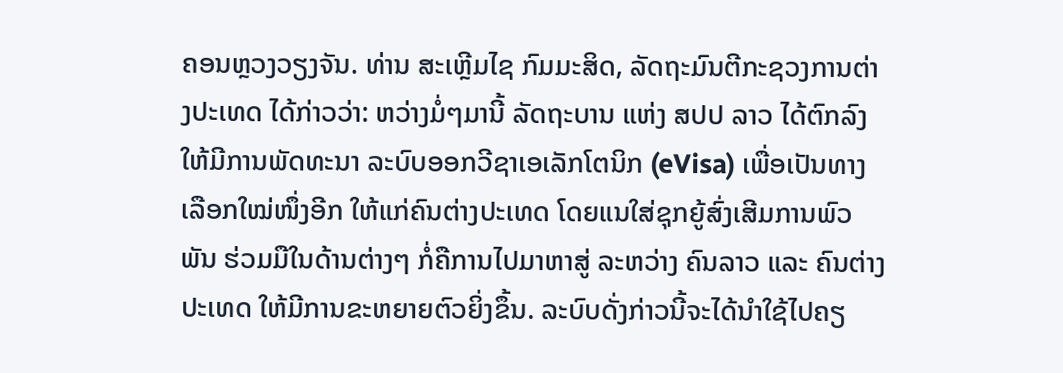ຄອນຫຼວງວຽງຈັນ. ທ່ານ ສະເຫຼີມໄຊ ກົມມະສິດ, ລັດຖະມົນຕີກະຊວງການຕ່າງປະເທດ ໄດ້ກ່າວວ່າ: ຫວ່າງມໍ່ໆມານີ້ ລັດຖະບານ ແຫ່ງ ສປປ ລາວ ໄດ້ຕົກລົງໃຫ້ມີການພັດທະນາ ລະບົບອອກວີຊາເອເລັກໂຕນິກ (eVisa) ເພື່ອເປັນທາງເລືອກໃໝ່ໜຶ່ງອີກ ໃຫ້ແກ່ຄົນຕ່າງປະເທດ ໂດຍແນໃສ່ຊຸກຍູ້ສົ່ງເສີມການພົວພັນ ຮ່ວມມືໃນດ້ານຕ່າງໆ ກໍ່ຄືການໄປມາຫາສູ່ ລະຫວ່າງ ຄົນລາວ ແລະ ຄົນຕ່າງປະເທດ ໃຫ້ມີການຂະຫຍາຍຕົວຍິ່ງຂຶ້ນ. ລະບົບດັ່ງກ່າວນີ້ຈະໄດ້ນຳໃຊ້ໄປຄຽ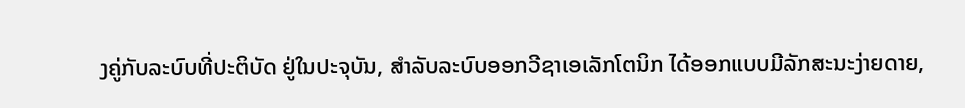ງຄູ່ກັບລະບົບທີ່ປະຕິບັດ ຢູ່ໃນປະຈຸບັນ, ສໍາລັບລະບົບອອກວີຊາເອເລັກໂຕນິກ ໄດ້ອອກແບບມີລັກສະນະງ່າຍດາຍ,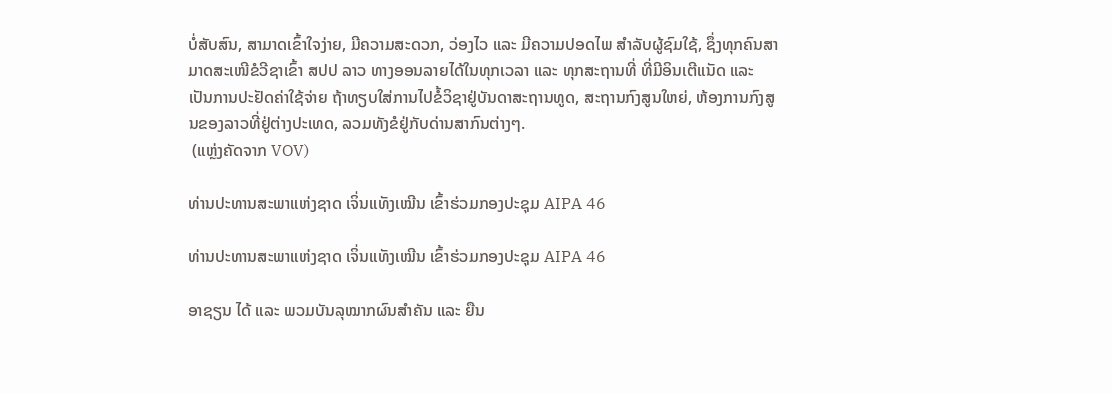ບໍ່ສັບສົນ, ສາມາດເຂົ້າໃຈງ່າຍ, ມີຄວາມສະດວກ, ວ່ອງໄວ ແລະ ມີຄວາມປອດໄພ ສຳລັບຜູ້ຊົມໃຊ້, ຊຶ່ງທຸກຄົນສາມາດສະເໜີຂໍວີຊາເຂົ້າ ສປປ ລາວ ທາງອອນລາຍໄດ້ໃນທຸກເວລາ ແລະ ທຸກສະຖານທີ່ ທີ່ມີອິນເຕີແນັດ ແລະ ເປັນການປະຢັດຄ່າໃຊ້ຈ່າຍ ຖ້າທຽບໃສ່ການໄປຂໍ້ວິຊາຢູ່ບັນດາສະຖານທູດ, ສະຖານກົງສູນໃຫຍ່, ຫ້ອງການກົງສູນຂອງລາວທີ່ຢູ່ຕ່າງປະເທດ, ລວມທັງຂໍຢູ່ກັບດ່ານສາກົນຕ່າງໆ.
 (ແຫຼ່ງຄັດຈາກ VOV)

ທ່ານປະທານສະພາແຫ່ງຊາດ ເຈິ່ນແທັງເໝີນ ເຂົ້າຮ່ວມກອງປະຊຸມ AIPA 46

ທ່ານປະທານສະພາແຫ່ງຊາດ ເຈິ່ນແທັງເໝີນ ເຂົ້າຮ່ວມກອງປະຊຸມ AIPA 46

ອາຊຽນ ໄດ້ ແລະ ພວມບັນລຸໝາກຜົນສຳຄັນ ແລະ ຍືນ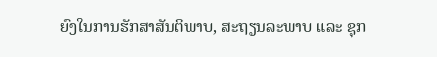ຍົງໃນການຮັກສາສັນຕິພາບ, ສະຖຽນລະພາບ ແລະ ຊຸກ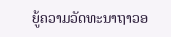ຍູ້ຄວາມວັດທະນາຖາວອ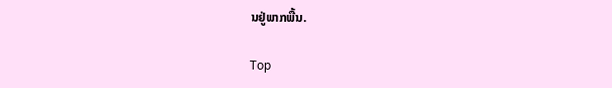ນຢູ່ພາກພື້ນ.

Top